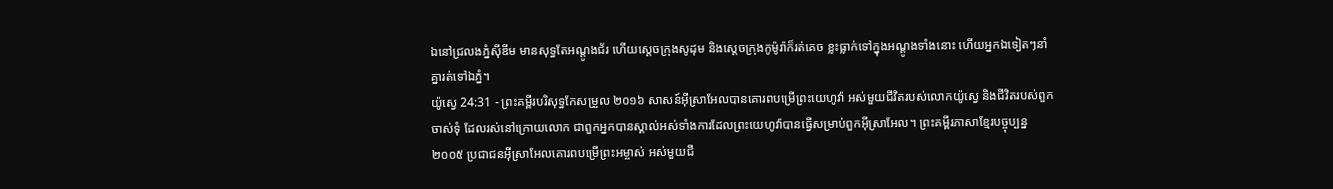ឯនៅជ្រលងភ្នំស៊ីឌីម មានសុទ្ធតែអណ្តូងជ័រ ហើយស្តេចក្រុងសូដុម និងស្តេចក្រុងកូម៉ូរ៉ាក៏រត់គេច ខ្លះធ្លាក់ទៅក្នុងអណ្ដូងទាំងនោះ ហើយអ្នកឯទៀតៗនាំគ្នារត់ទៅឯភ្នំ។
យ៉ូស្វេ 24:31 - ព្រះគម្ពីរបរិសុទ្ធកែសម្រួល ២០១៦ សាសន៍អ៊ីស្រាអែលបានគោរពបម្រើព្រះយេហូវ៉ា អស់មួយជីវិតរបស់លោកយ៉ូស្វេ និងជីវិតរបស់ពួកចាស់ទុំ ដែលរស់នៅក្រោយលោក ជាពួកអ្នកបានស្គាល់អស់ទាំងការដែលព្រះយេហូវ៉ាបានធ្វើសម្រាប់ពួកអ៊ីស្រាអែល។ ព្រះគម្ពីរភាសាខ្មែរបច្ចុប្បន្ន ២០០៥ ប្រជាជនអ៊ីស្រាអែលគោរពបម្រើព្រះអម្ចាស់ អស់មួយជី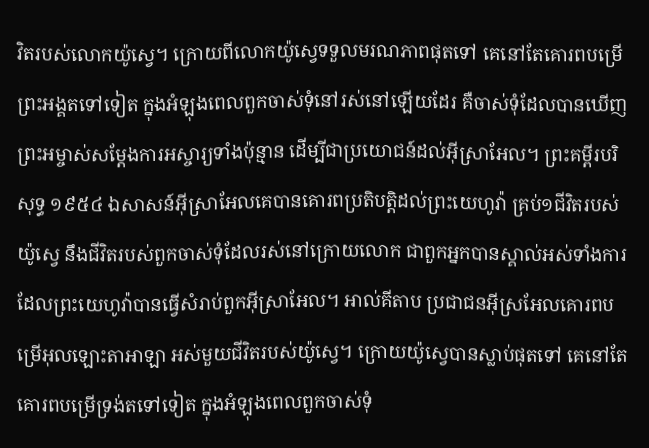វិតរបស់លោកយ៉ូស្វេ។ ក្រោយពីលោកយ៉ូស្វេទទួលមរណភាពផុតទៅ គេនៅតែគោរពបម្រើព្រះអង្គតទៅទៀត ក្នុងអំឡុងពេលពួកចាស់ទុំនៅរស់នៅឡើយដែរ គឺចាស់ទុំដែលបានឃើញព្រះអម្ចាស់សម្តែងការអស្ចារ្យទាំងប៉ុន្មាន ដើម្បីជាប្រយោជន៍ដល់អ៊ីស្រាអែល។ ព្រះគម្ពីរបរិសុទ្ធ ១៩៥៤ ឯសាសន៍អ៊ីស្រាអែលគេបានគោរពប្រតិបត្តិដល់ព្រះយេហូវ៉ា គ្រប់១ជីវិតរបស់យ៉ូស្វេ នឹងជីវិតរបស់ពួកចាស់ទុំដែលរស់នៅក្រោយលោក ជាពួកអ្នកបានស្គាល់អស់ទាំងការដែលព្រះយេហូវ៉ាបានធ្វើសំរាប់ពួកអ៊ីស្រាអែល។ អាល់គីតាប ប្រជាជនអ៊ីស្រអែលគោរពបម្រើអុលឡោះតាអាឡា អស់មួយជីវិតរបស់យ៉ូស្វេ។ ក្រោយយ៉ូស្វេបានស្លាប់ផុតទៅ គេនៅតែគោរពបម្រើទ្រង់តទៅទៀត ក្នុងអំឡុងពេលពួកចាស់ទុំ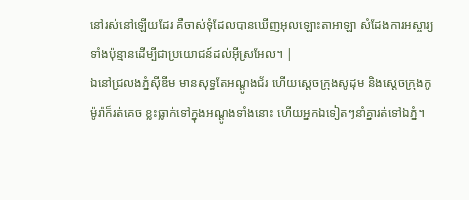នៅរស់នៅឡើយដែរ គឺចាស់ទុំដែលបានឃើញអុលឡោះតាអាឡា សំដែងការអស្ចារ្យទាំងប៉ុន្មានដើម្បីជាប្រយោជន៍ដល់អ៊ីស្រអែល។ |
ឯនៅជ្រលងភ្នំស៊ីឌីម មានសុទ្ធតែអណ្តូងជ័រ ហើយស្តេចក្រុងសូដុម និងស្តេចក្រុងកូម៉ូរ៉ាក៏រត់គេច ខ្លះធ្លាក់ទៅក្នុងអណ្ដូងទាំងនោះ ហើយអ្នកឯទៀតៗនាំគ្នារត់ទៅឯភ្នំ។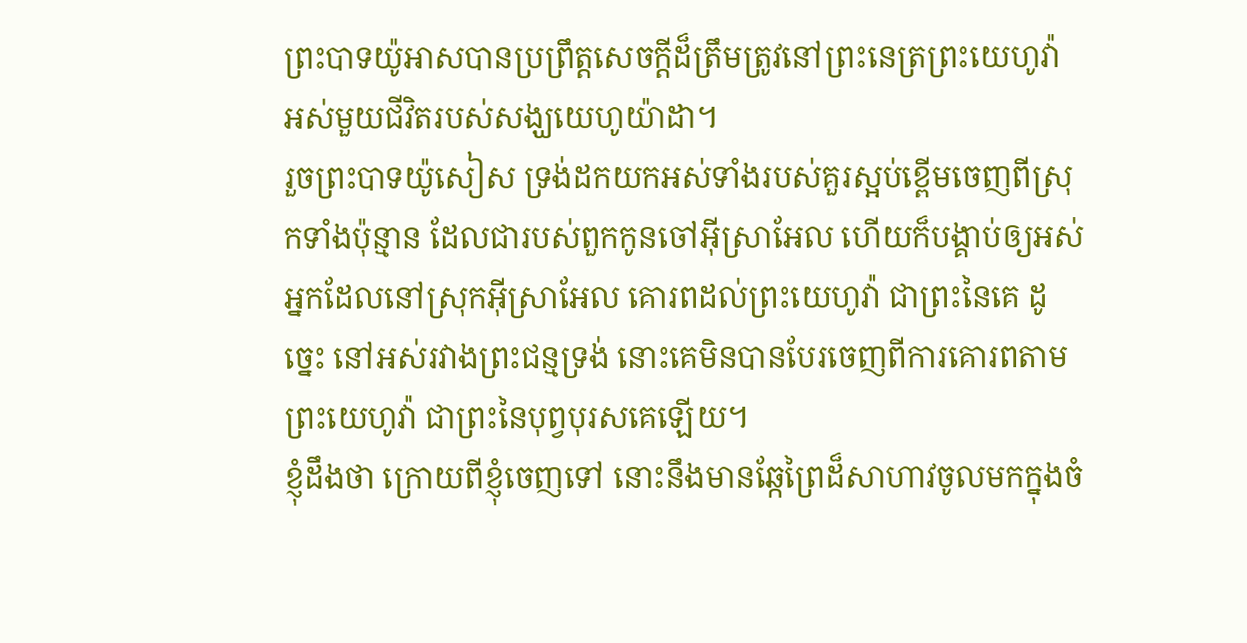ព្រះបាទយ៉ូអាសបានប្រព្រឹត្តសេចក្ដីដ៏ត្រឹមត្រូវនៅព្រះនេត្រព្រះយេហូវ៉ា អស់មួយជីវិតរបស់សង្ឃយេហូយ៉ាដា។
រួចព្រះបាទយ៉ូសៀស ទ្រង់ដកយកអស់ទាំងរបស់គួរស្អប់ខ្ពើមចេញពីស្រុកទាំងប៉ុន្មាន ដែលជារបស់ពួកកូនចៅអ៊ីស្រាអែល ហើយក៏បង្គាប់ឲ្យអស់អ្នកដែលនៅស្រុកអ៊ីស្រាអែល គោរពដល់ព្រះយេហូវ៉ា ជាព្រះនៃគេ ដូច្នេះ នៅអស់រវាងព្រះជន្មទ្រង់ នោះគេមិនបានបែរចេញពីការគោរពតាមព្រះយេហូវ៉ា ជាព្រះនៃបុព្វបុរសគេឡើយ។
ខ្ញុំដឹងថា ក្រោយពីខ្ញុំចេញទៅ នោះនឹងមានឆ្កែព្រៃដ៏សាហាវចូលមកក្នុងចំ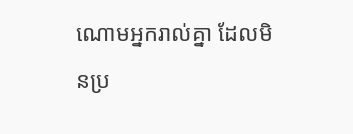ណោមអ្នករាល់គ្នា ដែលមិនប្រ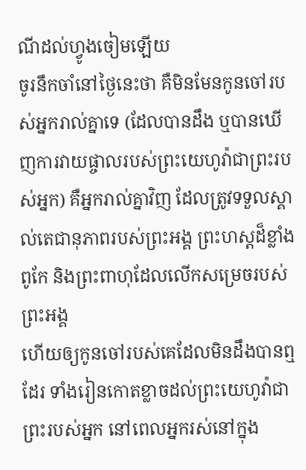ណីដល់ហ្វូងចៀមឡើយ
ចូរនឹកចាំនៅថ្ងៃនេះថា គឺមិនមែនកូនចៅរបស់អ្នករាល់គ្នាទេ (ដែលបានដឹង ឬបានឃើញការវាយផ្ចាលរបស់ព្រះយេហូវ៉ាជាព្រះរបស់អ្នក) គឺអ្នករាល់គ្នាវិញ ដែលត្រូវទទួលស្គាល់តេជានុភាពរបស់ព្រះអង្គ ព្រះហស្តដ៏ខ្លាំងពូកែ និងព្រះពាហុដែលលើកសម្រេចរបស់ព្រះអង្គ
ហើយឲ្យកូនចៅរបស់គេដែលមិនដឹងបានឮដែរ ទាំងរៀនកោតខ្លាចដល់ព្រះយេហូវ៉ាជាព្រះរបស់អ្នក នៅពេលអ្នករស់នៅក្នុង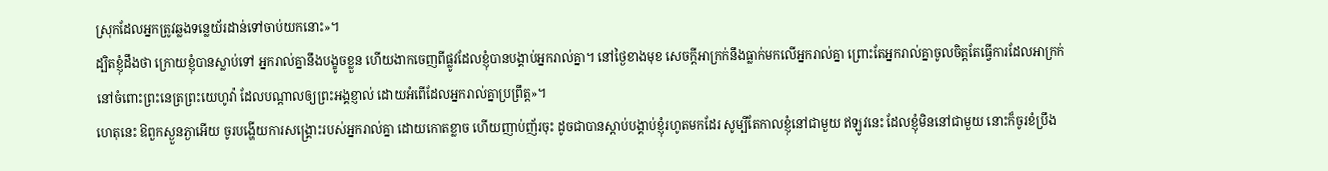ស្រុកដែលអ្នកត្រូវឆ្លងទន្លេយ័រដាន់ទៅចាប់យកនោះ»។
ដ្បិតខ្ញុំដឹងថា ក្រោយខ្ញុំបានស្លាប់ទៅ អ្នករាល់គ្នានឹងបង្ខូចខ្លួន ហើយងាកចេញពីផ្លូវដែលខ្ញុំបានបង្គាប់អ្នករាល់គ្នា។ នៅថ្ងៃខាងមុខ សេចក្ដីអាក្រក់នឹងធ្លាក់មកលើអ្នករាល់គ្នា ព្រោះតែអ្នករាល់គ្នាចូលចិត្តតែធ្វើការដែលអាក្រក់ នៅចំពោះព្រះនេត្រព្រះយេហូវ៉ា ដែលបណ្ដាលឲ្យព្រះអង្គខ្ញាល់ ដោយអំពើដែលអ្នករាល់គ្នាប្រព្រឹត្ត»។
ហេតុនេះ ឱពួកស្ងួនភ្ងាអើយ ចូរបង្ហើយការសង្គ្រោះរបស់អ្នករាល់គ្នា ដោយកោតខ្លាច ហើយញាប់ញ័រចុះ ដូចជាបានស្តាប់បង្គាប់ខ្ញុំរហូតមកដែរ សូម្បីតែកាលខ្ញុំនៅជាមួយ ឥឡូវនេះ ដែលខ្ញុំមិននៅជាមួយ នោះក៏ចូរខំប្រឹង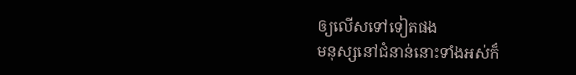ឲ្យលើសទៅទៀតផង
មនុស្សនៅជំនាន់នោះទាំងអស់ក៏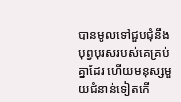បានមូលទៅជួបជុំនឹងបុព្វបុរសរបស់គេគ្រប់គ្នាដែរ ហើយមនុស្សមួយជំនាន់ទៀតកើ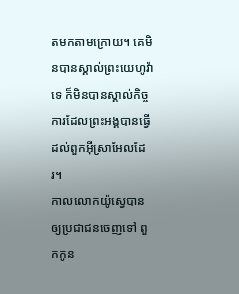តមកតាមក្រោយ។ គេមិនបានស្គាល់ព្រះយេហូវ៉ាទេ ក៏មិនបានស្គាល់កិច្ចការដែលព្រះអង្គបានធ្វើដល់ពួកអ៊ីស្រាអែលដែរ។
កាលលោកយ៉ូស្វេបានឲ្យប្រជាជនចេញទៅ ពួកកូន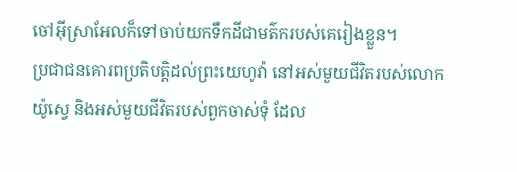ចៅអ៊ីស្រាអែលក៏ទៅចាប់យកទឹកដីជាមត៌ករបស់គេរៀងខ្លួន។
ប្រជាជនគោរពប្រតិបត្តិដល់ព្រះយេហូវ៉ា នៅអស់មួយជីវិតរបស់លោកយ៉ូស្វេ និងអស់មួយជីវិតរបស់ពួកចាស់ទុំ ដែល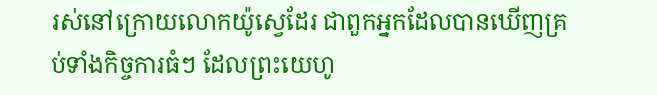រស់នៅក្រោយលោកយ៉ូស្វេដែរ ជាពួកអ្នកដែលបានឃើញគ្រប់ទាំងកិច្ចការធំៗ ដែលព្រះយេហូ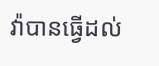វ៉ាបានធ្វើដល់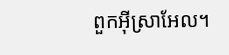ពួកអ៊ីស្រាអែល។